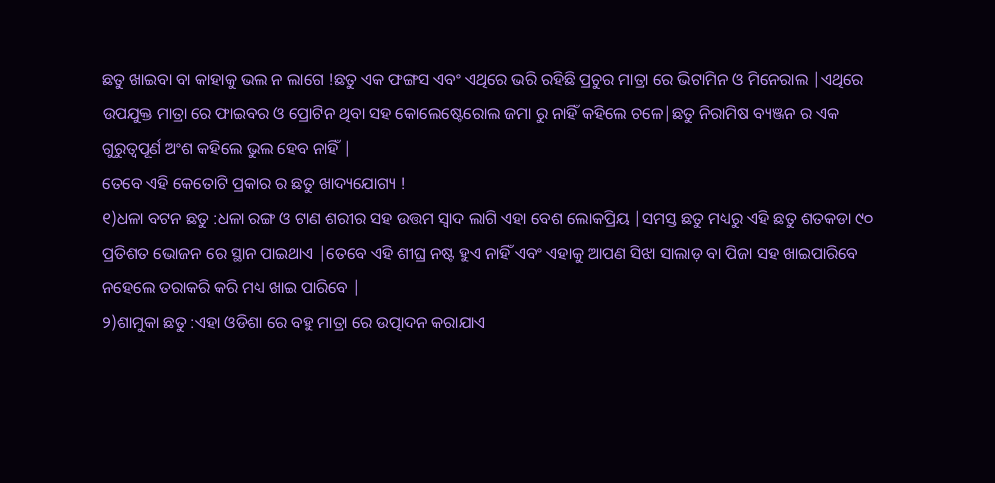ଛତୁ ଖାଇବା ବା କାହାକୁ ଭଲ ନ ଲାଗେ !ଛତୁ ଏକ ଫଙ୍ଗସ ଏବଂ ଏଥିରେ ଭରି ରହିଛି ପ୍ରଚୁର ମାତ୍ରା ରେ ଭିଟାମିନ ଓ ମିନେରାଲ |ଏଥିରେ ଉପଯୁକ୍ତ ମାତ୍ରା ରେ ଫାଇବର ଓ ପ୍ରୋଟିନ ଥିବା ସହ କୋଲେଷ୍ଟେରୋଲ ଜମା ରୁ ନାହିଁ କହିଲେ ଚଳେ|ଛତୁ ନିରାମିଷ ବ୍ୟଞ୍ଜନ ର ଏକ ଗୁରୁତ୍ୱପୂର୍ଣ ଅଂଶ କହିଲେ ଭୁଲ ହେବ ନାହିଁ |
ତେବେ ଏହି କେତୋଟି ପ୍ରକାର ର ଛତୁ ଖାଦ୍ୟଯୋଗ୍ୟ !
୧)ଧଳା ବଟନ ଛତୁ :ଧଳା ରଙ୍ଗ ଓ ଟାଣ ଶରୀର ସହ ଉତ୍ତମ ସ୍ୱାଦ ଲାଗି ଏହା ବେଶ ଲୋକପ୍ରିୟ |ସମସ୍ତ ଛତୁ ମଧ୍ୟରୁ ଏହି ଛତୁ ଶତକଡା ୯୦ ପ୍ରତିଶତ ଭୋଜନ ରେ ସ୍ଥାନ ପାଇଥାଏ |ତେବେ ଏହି ଶୀଘ୍ର ନଷ୍ଟ ହୁଏ ନାହିଁ ଏବଂ ଏହାକୁ ଆପଣ ସିଝା ସାଲାଡ଼ ବା ପିଜା ସହ ଖାଇପାରିବେ ନହେଲେ ତରାକରି କରି ମଧ୍ୟ ଖାଇ ପାରିବେ |
୨)ଶାମୁକା ଛତୁ :ଏହା ଓଡିଶା ରେ ବହୁ ମାତ୍ରା ରେ ଉତ୍ପାଦନ କରାଯାଏ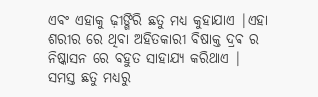ଏବଂ ଏହାକୁ ଢ଼ୀଙ୍ଗିରି ଛତୁ ମଧ୍ୟ କୁହାଯାଏ |ଏହା ଶରୀର ରେ ଥିବା ଅହିତକାରୀ ବିଷାକ୍ତ ଦ୍ରଵ ର ନିଷ୍କାସନ ରେ ବହୁତ ସାହାଯ୍ୟ କରିଥାଏ |
ସମସ୍ତ ଛତୁ ମଧ୍ୟରୁ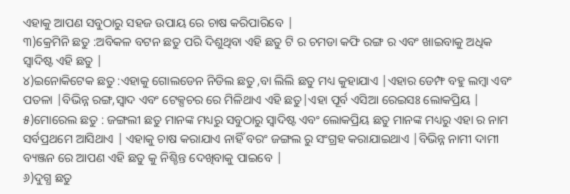ଏହାକୁ ଆପଣ ସବୁଠାରୁ ସହଜ ଉପାୟ ରେ ଚାଷ କରିପାରିବେ |
୩)କ୍ରେମିନି ଛତୁ :ଅବିକଳ ବଟନ ଛତୁ ପରି ଦିଶୁଥିବା ଏହି ଛତୁ ଟି ର ଚମଡା କଫି ରଙ୍ଗ ର ଏବଂ ଖାଇବାକୁ ଅଧିକ ସ୍ୱାଦିଷ୍ଟ ଏହି ଛତୁ |
୪)ଇନୋକିଟେକ ଛତୁ :ଏହାକୁ ଗୋଲଡେନ ନିଡିଲ ଛତୁ ,ବା ଲିଲି ଛତୁ ମଧ୍ୟ କୁହାଯାଏ |ଏହାର ଡେମ୍ଫ ବହୁ ଲମ୍ବା ଏବଂ ପତଳା |ବିଭିନ୍ନ ରଙ୍ଗ,ସ୍ୱାଦ ଏବଂ ଟେକ୍ସଚର ରେ ମିଳିଥାଏ ଏହି ଛତୁ|ଏହା ପୂର୍ବ ଏସିଆ ରେଇସଃ ଲୋକପ୍ରିୟ |
୫)ମୋରେଲ ଛତୁ : ଜଙ୍ଗଲୀ ଛତୁ ମାନଙ୍କ ମଧ୍ୟରୁ ସବୁଠାରୁ ସ୍ୱାଦିଷ୍ଟ ଏବଂ ଲୋକପ୍ରିୟ ଛତୁ ମାନଙ୍କ ମଧ୍ୟରୁ ଏହା ର ନାମ ସର୍ବପ୍ରଥମେ ଆସିଥାଏ | ଏହାକୁ ଚାଷ କରାଯାଏ ନାହିଁ ବରଂ ଜଙ୍ଗଲ ରୁ ସଂଗ୍ରହ କରାଯାଇଥାଏ |ବିଭିନ୍ନ ନାମୀ ଦାମୀ ବ୍ୟଞ୍ଜନ ରେ ଆପଣ ଏହି ଛତୁ କୁ ନିଶ୍ଚିନ୍ତ ଦେଖିବାକୁ ପାଇବେ |
୬)ଦୁଗ୍ଧ ଛତୁ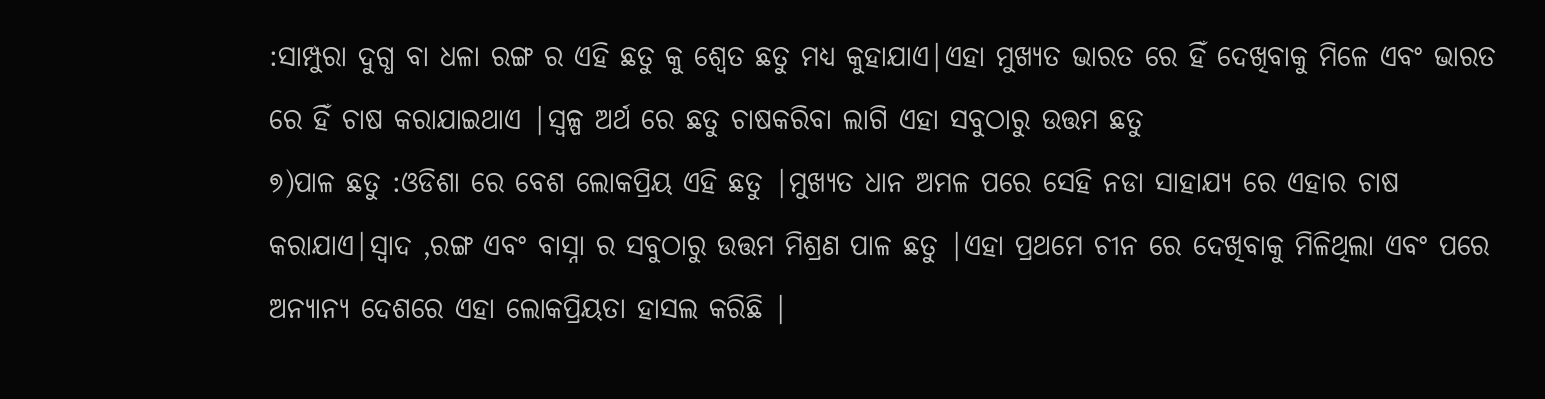:ସାମ୍ପୁରା ଦୁଗ୍ଧ ବା ଧଳା ରଙ୍ଗ ର ଏହି ଛତୁ କୁ ଶ୍ୱେତ ଛତୁ ମଧ୍ୟ କୁହାଯାଏ|ଏହା ମୁଖ୍ୟତ ଭାରତ ରେ ହିଁ ଦେଖିବାକୁ ମିଳେ ଏବଂ ଭାରତ ରେ ହିଁ ଚାଷ କରାଯାଇଥାଏ |ସ୍ୱଳ୍ପ ଅର୍ଥ ରେ ଛତୁ ଚାଷକରିବା ଲାଗି ଏହା ସବୁଠାରୁ ଉତ୍ତମ ଛତୁ
୭)ପାଳ ଛତୁ :ଓଡିଶା ରେ ବେଶ ଲୋକପ୍ରିୟ ଏହି ଛତୁ |ମୁଖ୍ୟତ ଧାନ ଅମଳ ପରେ ସେହି ନଡା ସାହାଯ୍ୟ ରେ ଏହାର ଚାଷ କରାଯାଏ|ସ୍ୱାଦ ,ରଙ୍ଗ ଏବଂ ବାସ୍ନା ର ସବୁଠାରୁ ଉତ୍ତମ ମିଶ୍ରଣ ପାଳ ଛତୁ |ଏହା ପ୍ରଥମେ ଚୀନ ରେ ଦେଖିବାକୁ ମିଳିଥିଲା ଏବଂ ପରେ ଅନ୍ୟାନ୍ୟ ଦେଶରେ ଏହା ଲୋକପ୍ରିୟତା ହାସଲ କରିଛି |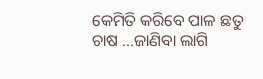କେମିତି କରିବେ ପାଳ ଛତୁ ଚାଷ ...ଜାଣିବା ଲାଗି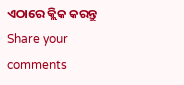ଏଠାରେ କ୍ଲିକ କରନ୍ତୁ
Share your comments